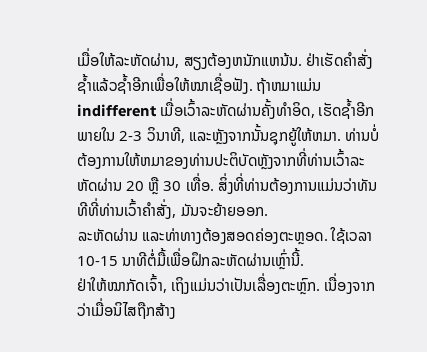ເມື່ອໃຫ້ລະຫັດຜ່ານ, ສຽງຕ້ອງຫນັກແຫນ້ນ. ຢ່າເຮັດຄຳສັ່ງຊ້ຳແລ້ວຊ້ຳອີກເພື່ອໃຫ້ໝາເຊື່ອຟັງ. ຖ້າຫມາແມ່ນ indifferent ເມື່ອເວົ້າລະຫັດຜ່ານຄັ້ງທໍາອິດ, ເຮັດຊ້ຳອີກພາຍໃນ 2-3 ວິນາທີ, ແລະຫຼັງຈາກນັ້ນຊຸກຍູ້ໃຫ້ຫມາ. ທ່ານບໍ່ຕ້ອງການໃຫ້ຫມາຂອງທ່ານປະຕິບັດຫຼັງຈາກທີ່ທ່ານເວົ້າລະຫັດຜ່ານ 20 ຫຼື 30 ເທື່ອ. ສິ່ງທີ່ທ່ານຕ້ອງການແມ່ນວ່າທັນທີທີ່ທ່ານເວົ້າຄໍາສັ່ງ, ມັນຈະຍ້າຍອອກ.
ລະຫັດຜ່ານ ແລະທ່າທາງຕ້ອງສອດຄ່ອງຕະຫຼອດ. ໃຊ້ເວລາ 10-15 ນາທີຕໍ່ມື້ເພື່ອຝຶກລະຫັດຜ່ານເຫຼົ່ານີ້.
ຢ່າໃຫ້ໝາກັດເຈົ້າ, ເຖິງແມ່ນວ່າເປັນເລື່ອງຕະຫຼົກ. ເນື່ອງຈາກວ່າເມື່ອນິໄສຖືກສ້າງ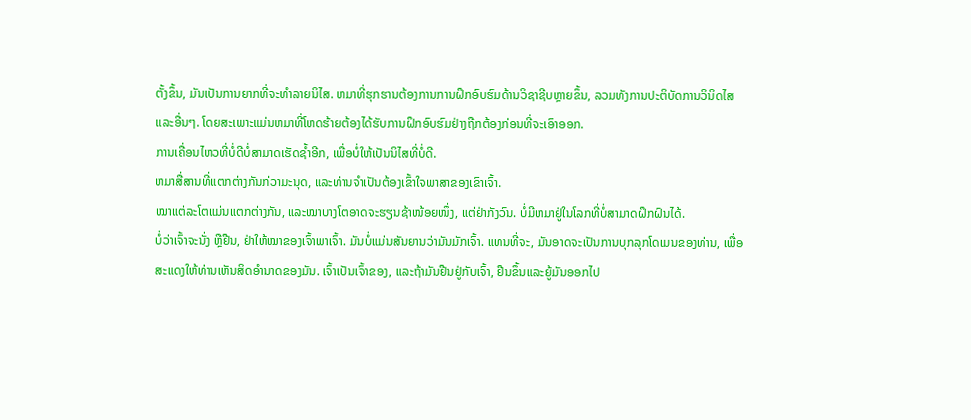ຕັ້ງຂຶ້ນ, ມັນເປັນການຍາກທີ່ຈະທໍາລາຍນິໄສ. ຫມາທີ່ຮຸກຮານຕ້ອງການການຝຶກອົບຮົມດ້ານວິຊາຊີບຫຼາຍຂຶ້ນ, ລວມທັງການປະຕິບັດການວິນິດໄສແລະອື່ນໆ. ໂດຍສະເພາະແມ່ນຫມາທີ່ໂຫດຮ້າຍຕ້ອງໄດ້ຮັບການຝຶກອົບຮົມຢ່າງຖືກຕ້ອງກ່ອນທີ່ຈະເອົາອອກ.
ການເຄື່ອນໄຫວທີ່ບໍ່ດີບໍ່ສາມາດເຮັດຊ້ຳອີກ, ເພື່ອບໍ່ໃຫ້ເປັນນິໄສທີ່ບໍ່ດີ.
ຫມາສື່ສານທີ່ແຕກຕ່າງກັນກ່ວາມະນຸດ, ແລະທ່ານຈໍາເປັນຕ້ອງເຂົ້າໃຈພາສາຂອງເຂົາເຈົ້າ.
ໝາແຕ່ລະໂຕແມ່ນແຕກຕ່າງກັນ, ແລະໝາບາງໂຕອາດຈະຮຽນຊ້າໜ້ອຍໜຶ່ງ, ແຕ່ຢ່າກັງວົນ. ບໍ່ມີຫມາຢູ່ໃນໂລກທີ່ບໍ່ສາມາດຝຶກຝົນໄດ້.
ບໍ່ວ່າເຈົ້າຈະນັ່ງ ຫຼືຢືນ, ຢ່າໃຫ້ໝາຂອງເຈົ້າພາເຈົ້າ. ມັນບໍ່ແມ່ນສັນຍານວ່າມັນມັກເຈົ້າ. ແທນທີ່ຈະ, ມັນອາດຈະເປັນການບຸກລຸກໂດເມນຂອງທ່ານ, ເພື່ອສະແດງໃຫ້ທ່ານເຫັນສິດອໍານາດຂອງມັນ. ເຈົ້າເປັນເຈົ້າຂອງ, ແລະຖ້າມັນຢືນຢູ່ກັບເຈົ້າ, ຢືນຂຶ້ນແລະຍູ້ມັນອອກໄປ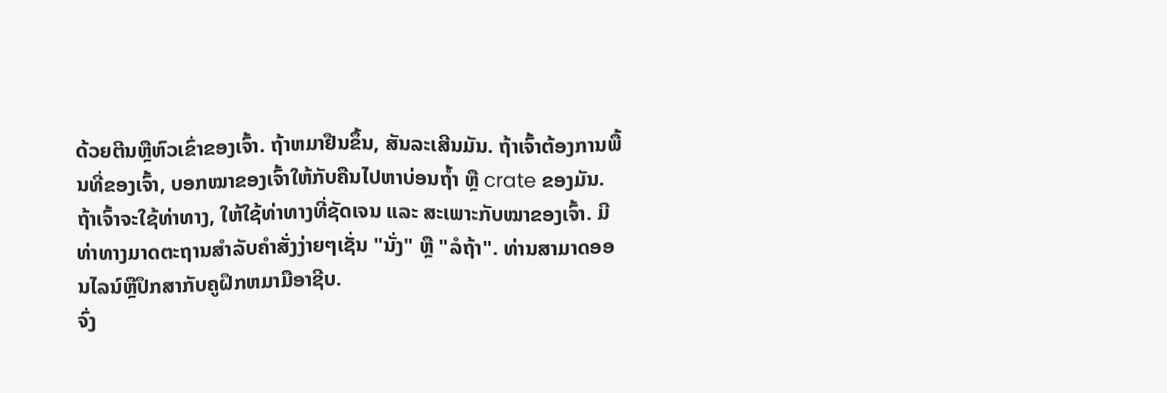ດ້ວຍຕີນຫຼືຫົວເຂົ່າຂອງເຈົ້າ. ຖ້າຫມາຢືນຂຶ້ນ, ສັນລະເສີນມັນ. ຖ້າເຈົ້າຕ້ອງການພື້ນທີ່ຂອງເຈົ້າ, ບອກໝາຂອງເຈົ້າໃຫ້ກັບຄືນໄປຫາບ່ອນຖໍ້າ ຫຼື crate ຂອງມັນ.
ຖ້າເຈົ້າຈະໃຊ້ທ່າທາງ, ໃຫ້ໃຊ້ທ່າທາງທີ່ຊັດເຈນ ແລະ ສະເພາະກັບໝາຂອງເຈົ້າ. ມີທ່າທາງມາດຕະຖານສໍາລັບຄໍາສັ່ງງ່າຍໆເຊັ່ນ "ນັ່ງ" ຫຼື "ລໍຖ້າ". ທ່ານສາມາດອອນໄລນ໌ຫຼືປຶກສາກັບຄູຝຶກຫມາມືອາຊີບ.
ຈົ່ງ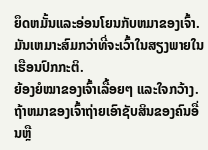ຍຶດຫມັ້ນແລະອ່ອນໂຍນກັບຫມາຂອງເຈົ້າ. ມັນເຫມາະສົມກວ່າທີ່ຈະເວົ້າໃນສຽງພາຍໃນເຮືອນປົກກະຕິ.
ຍ້ອງຍໍໝາຂອງເຈົ້າເລື້ອຍໆ ແລະໃຈກວ້າງ.
ຖ້າຫມາຂອງເຈົ້າຖ່າຍເອົາຊັບສິນຂອງຄົນອື່ນຫຼື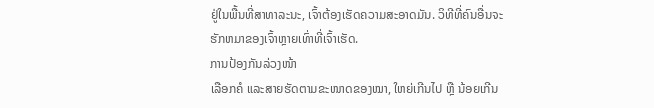ຢູ່ໃນພື້ນທີ່ສາທາລະນະ, ເຈົ້າຕ້ອງເຮັດຄວາມສະອາດມັນ. ວິທີທີ່ຄົນອື່ນຈະຮັກຫມາຂອງເຈົ້າຫຼາຍເທົ່າທີ່ເຈົ້າເຮັດ.
ການປ້ອງກັນລ່ວງໜ້າ
ເລືອກຄໍ ແລະສາຍຮັດຕາມຂະໜາດຂອງໝາ, ໃຫຍ່ເກີນໄປ ຫຼື ນ້ອຍເກີນ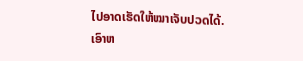ໄປອາດເຮັດໃຫ້ໝາເຈັບປວດໄດ້.
ເອົາຫ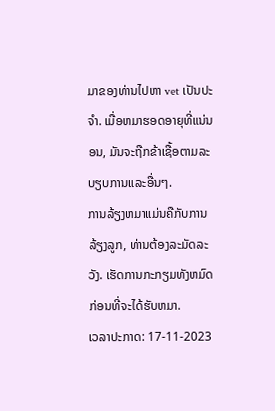ມາຂອງທ່ານໄປຫາ vet ເປັນປະຈໍາ. ເມື່ອຫມາຮອດອາຍຸທີ່ແນ່ນອນ, ມັນຈະຖືກຂ້າເຊື້ອຕາມລະບຽບການແລະອື່ນໆ.
ການລ້ຽງຫມາແມ່ນຄືກັບການລ້ຽງລູກ, ທ່ານຕ້ອງລະມັດລະວັງ. ເຮັດການກະກຽມທັງຫມົດກ່ອນທີ່ຈະໄດ້ຮັບຫມາ.
ເວລາປະກາດ: 17-11-2023